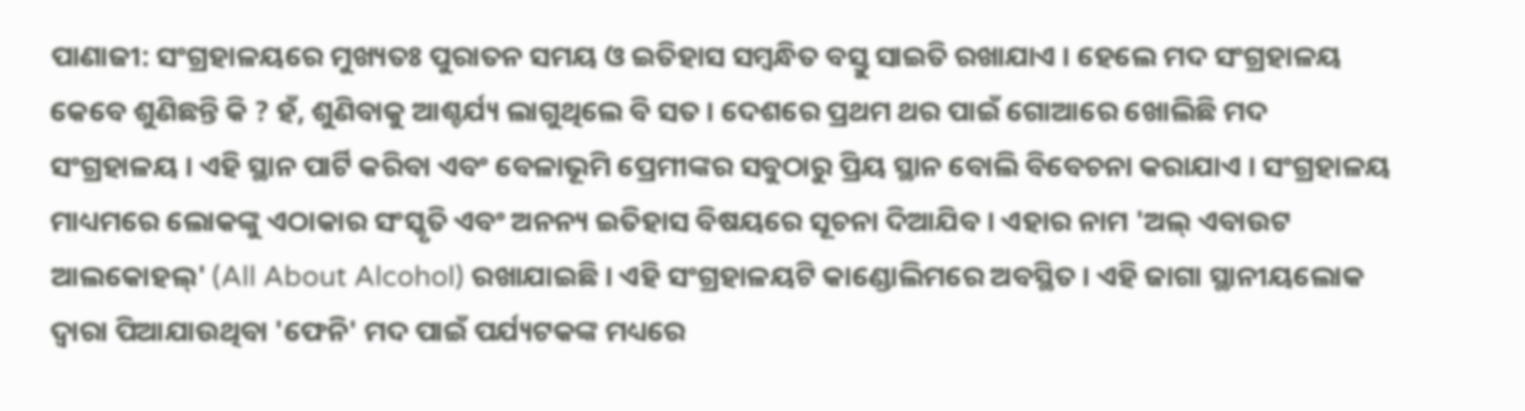ପାଣାଜୀ: ସଂଗ୍ରହାଳୟରେ ମୁଖ୍ୟତଃ ପୁରାତନ ସମୟ ଓ ଇତିହାସ ସମ୍ବନ୍ଧିତ ବସ୍ତୁ ସାଇତି ରଖାଯାଏ । ହେଲେ ମଦ ସଂଗ୍ରହାଳୟ କେବେ ଶୁଣିଛନ୍ତି କି ? ହଁ, ଶୁଣିବାକୁ ଆଶ୍ଚର୍ଯ୍ୟ ଲାଗୁଥିଲେ ବି ସତ । ଦେଶରେ ପ୍ରଥମ ଥର ପାଇଁ ଗୋଆରେ ଖୋଲିଛି ମଦ ସଂଗ୍ରହାଳୟ । ଏହି ସ୍ଥାନ ପାର୍ଟି କରିବା ଏବଂ ବେଳାଭୂମି ପ୍ରେମୀଙ୍କର ସବୁଠାରୁ ପ୍ରିୟ ସ୍ଥାନ ବୋଲି ବିବେଚନା କରାଯାଏ । ସଂଗ୍ରହାଳୟ ମାଧ୍ୟମରେ ଲୋକଙ୍କୁ ଏଠାକାର ସଂସ୍କୃତି ଏବଂ ଅନନ୍ୟ ଇତିହାସ ବିଷୟରେ ସୂଚନା ଦିଆଯିବ । ଏହାର ନାମ 'ଅଲ୍ ଏବାଉଟ ଆଲକୋହଲ୍' (All About Alcohol) ରଖାଯାଇଛି । ଏହି ସଂଗ୍ରହାଳୟଟି କାଣ୍ଡୋଲିମରେ ଅବସ୍ଥିତ । ଏହି ଜାଗା ସ୍ଥାନୀୟଲୋକ ଦ୍ବାରା ପିଆଯାଉଥିବା 'ଫେନି' ମଦ ପାଇଁ ପର୍ଯ୍ୟଟକଙ୍କ ମଧ୍ୟରେ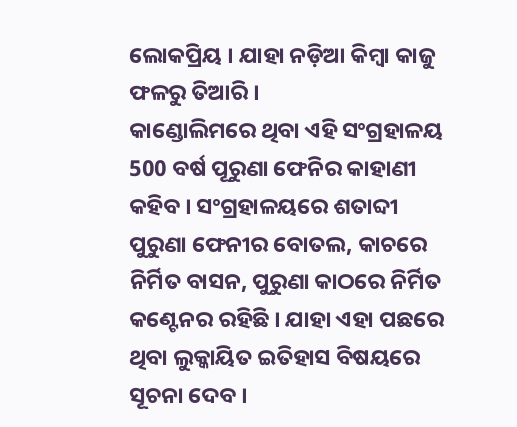ଲୋକପ୍ରିୟ । ଯାହା ନଡ଼ିଆ କିମ୍ବା କାଜୁ ଫଳରୁ ତିଆରି ।
କାଣ୍ଡୋଲିମରେ ଥିବା ଏହି ସଂଗ୍ରହାଳୟ 500 ବର୍ଷ ପୂରୁଣା ଫେନିର କାହାଣୀ କହିବ । ସଂଗ୍ରହାଳୟରେ ଶତାବ୍ଦୀ ପୁରୁଣା ଫେନୀର ବୋତଲ, କାଚରେ ନିର୍ମିତ ବାସନ, ପୁରୁଣା କାଠରେ ନିର୍ମିତ କଣ୍ଟେନର ରହିଛି । ଯାହା ଏହା ପଛରେ ଥିବା ଲୁକ୍କାୟିତ ଇତିହାସ ବିଷୟରେ ସୂଚନା ଦେବ ।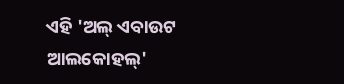ଏହି 'ଅଲ୍ ଏବାଉଟ ଆଲକୋହଲ୍'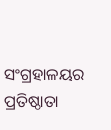ସଂଗ୍ରହାଳୟର ପ୍ରତିଷ୍ଠାତା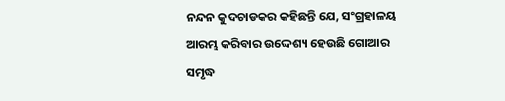ନନ୍ଦନ କୁଦଚାଡକର କହିଛନ୍ତି ଯେ, ସଂଗ୍ରହାଳୟ ଆରମ୍ଭ କରିବାର ଉଦ୍ଦେଶ୍ୟ ହେଉଛି ଗୋଆର ସମୃଦ୍ଧ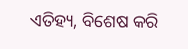ଏତିହ୍ୟ, ବିଶେଷ କରି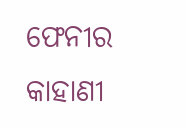ଫେନୀର କାହାଣୀ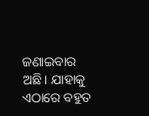ଜଣାଇବାର ଅଛି। ଯାହାକୁ ଏଠାରେ ବହୁତ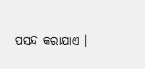ପସନ୍ଦ କରାଯାଏ ।